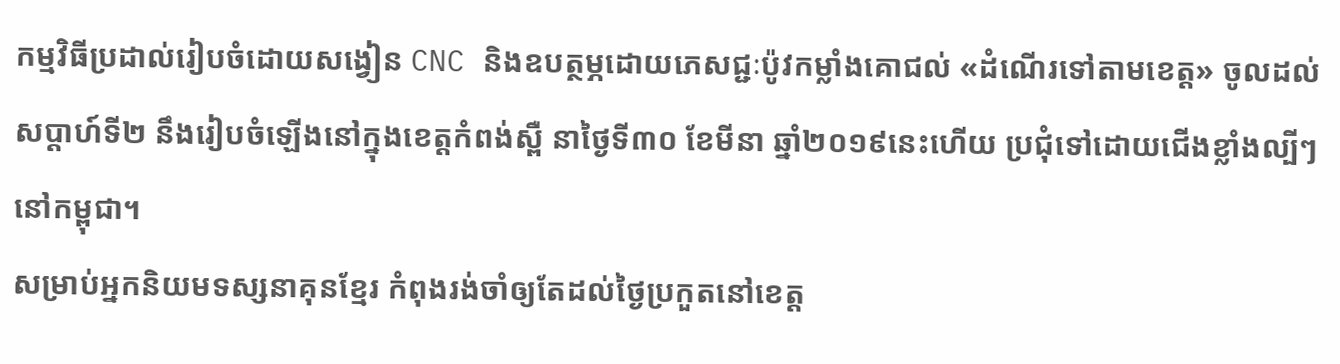កម្មវិធីប្រដាល់រៀបចំដោយសង្វៀន CNC និងឧបត្ថម្ភដោយភេសជ្ជៈប៉ូវកម្លាំងគោជល់ «ដំណើរទៅតាមខេត្ត» ចូលដល់សប្ដាហ៍ទី២ នឹងរៀបចំឡើងនៅក្នុងខេត្តកំពង់ស្ពឺ នាថ្ងៃទី៣០ ខែមីនា ឆ្នាំ២០១៩នេះហើយ ប្រជុំទៅដោយជើងខ្លាំងល្បីៗនៅកម្ពុជា។
សម្រាប់អ្នកនិយមទស្សនាគុនខ្មែរ កំពុងរង់ចាំឲ្យតែដល់ថ្ងៃប្រកួតនៅខេត្ត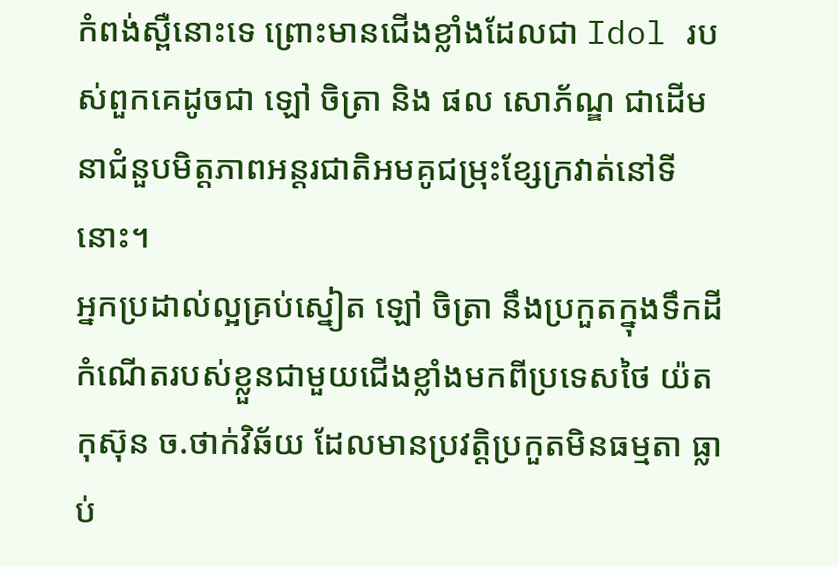កំពង់ស្ពឺនោះទេ ព្រោះមានជើងខ្លាំងដែលជា Idol របស់ពួកគេដូចជា ឡៅ ចិត្រា និង ផល សោភ័ណ្ឌ ជាដើមនាជំនួបមិត្តភាពអន្តរជាតិអមគូជម្រុះខ្សែក្រវាត់នៅទីនោះ។
អ្នកប្រដាល់ល្អគ្រប់ស្នៀត ឡៅ ចិត្រា នឹងប្រកួតក្នុងទឹកដីកំណើតរបស់ខ្លួនជាមួយជើងខ្លាំងមកពីប្រទេសថៃ យ៉តកុស៊ុន ច.ថាក់វិឆ័យ ដែលមានប្រវត្តិប្រកួតមិនធម្មតា ធ្លាប់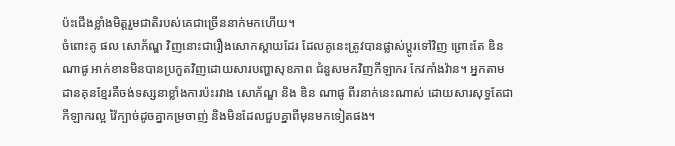ប៉ះជើងខ្លាំងមិត្តរួមជាតិរបស់គេជាច្រើននាក់មកហើយ។
ចំពោះគូ ផល សោភ័ណ្ឌ វិញនោះជារឿងសោកស្ដាយដែរ ដែលគូនេះត្រូវបានផ្លាស់ប្ដូរទៅវិញ ព្រោះតែ ឌិន ណាផូ អាក់ខានមិនបានប្រកួតវិញដោយសារបញ្ហាសុខភាព ជំនួសមកវិញកីឡាករ កែវកាំងវ៉ាន។ អ្នកតាមដានគុនខ្មែរគឺចង់ទស្សនាខ្លាំងការប៉ះរវាង សោភ័ណ្ឌ និង ឌិន ណាផូ ពីរនាក់នេះណាស់ ដោយសារសុទ្ធតែជាកីឡាករល្អ វ៉ៃក្បាច់ដូចគ្នាកម្រចាញ់ និងមិនដែលជួបគ្នាពីមុនមកទៀតផង។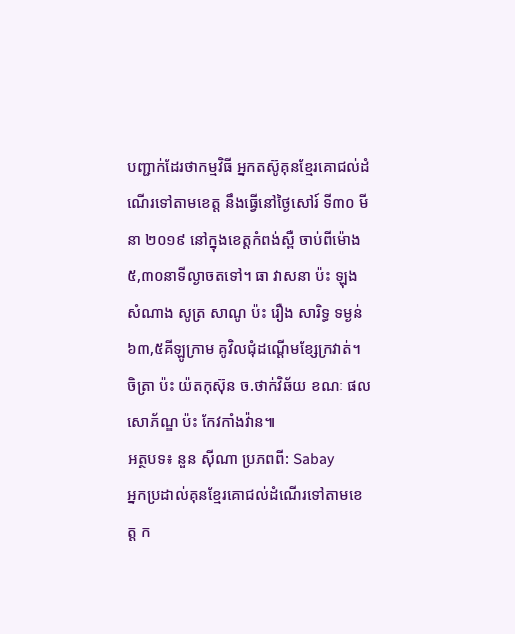បញ្ជាក់ដែរថាកម្មវិធី អ្នកតស៊ូគុនខ្មែរគោជល់ដំណើរទៅតាមខេត្ត នឹងធ្វើនៅថ្ងៃសៅរ៍ ទី៣០ មីនា ២០១៩ នៅក្នុងខេត្តកំពង់ស្ពឺ ចាប់ពីម៉ោង ៥,៣០នាទីល្ងាចតទៅ។ ធា វាសនា ប៉ះ ឡុង សំណាង សូត្រ សាណូ ប៉ះ រឿង សារិទ្ធ ទម្ងន់៦៣,៥គីឡូក្រាម គូវិលជុំដណ្ដើមខ្សែក្រវាត់។ ចិត្រា ប៉ះ យ៉តកុស៊ុន ច.ថាក់វិឆ័យ ខណៈ ផល សោភ័ណ្ឌ ប៉ះ កែវកាំងវ៉ាន៕
អត្ថបទ៖ នួន ស៊ីណា ប្រភពពី: Sabay
អ្នកប្រដាល់គុនខ្មែរគោជល់ដំណើរទៅតាមខេត្ត ក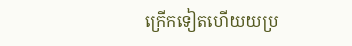ក្រើកទៀតហើយយប្រ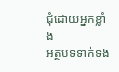ជុំដោយអ្នកខ្លាំង
អត្ថបទទាក់ទង